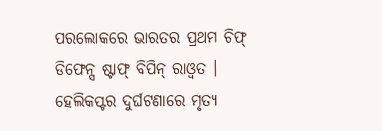ପରଲୋକରେ ଭାରତର ପ୍ରଥମ ଚିଫ୍ ଡିଫେନ୍ସ ଷ୍ଟାଫ୍ ବିପିନ୍ ରାଓ୍ୱତ । ହେଲିକପ୍ଟର ଦୁର୍ଘଟଣାରେ ମୃତ୍ୟ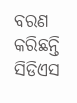ବରଣ କରିଛନ୍ତି ସିଡିଏସ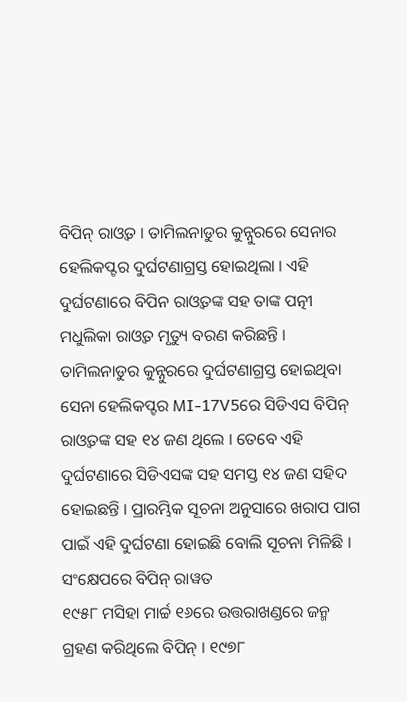ବିପିନ୍ ରାଓ୍ୱତ । ତାମିଲନାଡୁର କୁନ୍ନୁରରେ ସେନାର ହେଲିକପ୍ଟର ଦୁର୍ଘଟଣାଗ୍ରସ୍ତ ହୋଇଥିଲା । ଏହି ଦୁର୍ଘଟଣାରେ ବିପିନ ରାଓ୍ୱତଙ୍କ ସହ ତାଙ୍କ ପତ୍ନୀ ମଧୁଲିକା ରାଓ୍ୱତ ମୃତ୍ୟୁ ବରଣ କରିଛନ୍ତି । ତାମିଲନାଡୁର କୁନ୍ନୁରରେ ଦୁର୍ଘଟଣାଗ୍ରସ୍ତ ହୋଇଥିବା ସେନା ହେଲିକପ୍ଟର MI-17V5ରେ ସିଡିଏସ ବିପିନ୍ ରାଓ୍ୱତଙ୍କ ସହ ୧୪ ଜଣ ଥିଲେ । ତେବେ ଏହି ଦୁର୍ଘଟଣାରେ ସିଡିଏସଙ୍କ ସହ ସମସ୍ତ ୧୪ ଜଣ ସହିଦ ହୋଇଛନ୍ତି । ପ୍ରାରମ୍ଭିକ ସୂଚନା ଅନୁସାରେ ଖରାପ ପାଗ ପାଇଁ ଏହି ଦୁର୍ଘଟଣା ହୋଇଛି ବୋଲି ସୂଚନା ମିଳିଛି ।
ସଂକ୍ଷେପରେ ବିପିନ୍ ରାୱତ
୧୯୫୮ ମସିହା ମାର୍ଚ୍ଚ ୧୬ରେ ଉତ୍ତରାଖଣ୍ଡରେ ଜନ୍ମ ଗ୍ରହଣ କରିଥିଲେ ବିପିନ୍ । ୧୯୭୮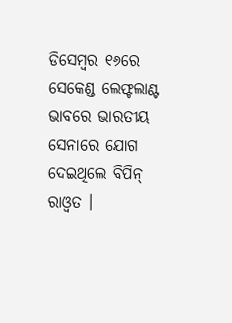ଡିସେମ୍ବର ୧୬ରେ ସେକେଣ୍ଡ ଲେଫ୍ଟଲାଣ୍ଟ ଭାବରେ ଭାରତୀୟ ସେନାରେ ଯୋଗ ଦେଇଥିଲେ ବିପିନ୍ ରାଓ୍ୱତ ।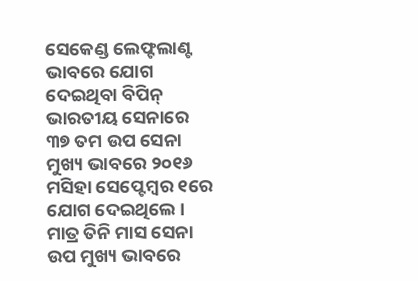ସେକେଣ୍ଡ ଲେଫ୍ଟଲାଣ୍ଟ ଭାବରେ ଯୋଗ ଦେଇଥିବା ବିପିନ୍ ଭାରତୀୟ ସେନାରେ ୩୭ ତମ ଉପ ସେନା ମୁଖ୍ୟ ଭାବରେ ୨୦୧୬ ମସିହା ସେପ୍ଟେମ୍ବର ୧ରେ ଯୋଗ ଦେଇଥିଲେ । ମାତ୍ର ତିନି ମାସ ସେନା ଉପ ମୁଖ୍ୟ ଭାବରେ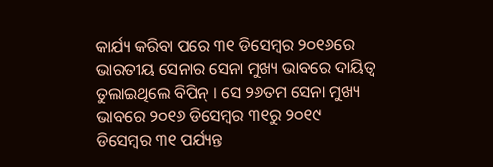କାର୍ଯ୍ୟ କରିବା ପରେ ୩୧ ଡିସେମ୍ବର ୨୦୧୬ରେ ଭାରତୀୟ ସେନାର ସେନା ମୁଖ୍ୟ ଭାବରେ ଦାୟିତ୍ୱ ତୁଲାଇଥିଲେ ବିପିନ୍ । ସେ ୨୬ତମ ସେନା ମୁଖ୍ୟ ଭାବରେ ୨୦୧୬ ଡିସେମ୍ବର ୩୧ରୁ ୨୦୧୯ ଡିସେମ୍ବର ୩୧ ପର୍ଯ୍ୟନ୍ତ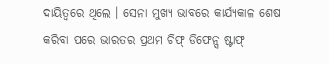ଦାୟିତ୍ୱରେ ଥିଲେ । ସେନା ମୁଖ୍ୟ ଭାବରେ କାର୍ଯ୍ୟକାଳ ଶେଷ କରିବା ପରେ ଭାରତର ପ୍ରଥମ ଚିଫ୍ ଡିଫେନ୍ସ ଷ୍ଟାଫ୍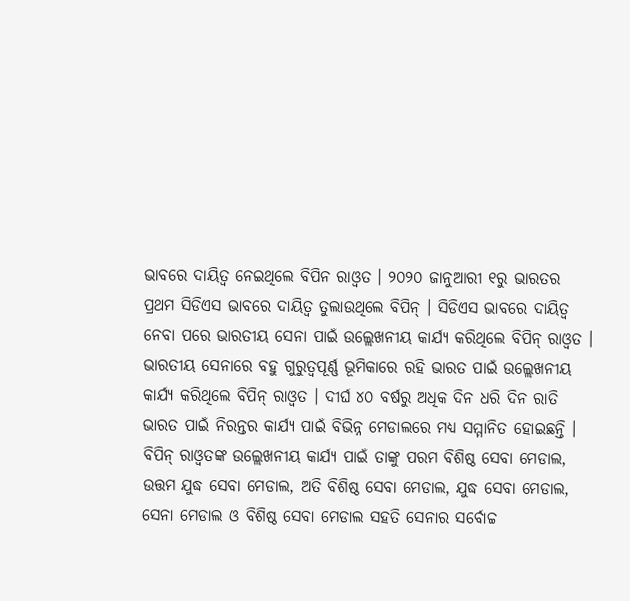ଭାବରେ ଦାୟିତ୍ୱ ନେଇଥିଲେ ବିପିନ ରାଓ୍ୱତ । ୨୦୨୦ ଜାନୁଆରୀ ୧ରୁ ଭାରତର ପ୍ରଥମ ସିଡିଏସ ଭାବରେ ଦାୟିତ୍ୱ ତୁଲାଉଥିଲେ ବିପିନ୍ । ସିଡିଏସ ଭାବରେ ଦାୟିତ୍ୱ ନେବା ପରେ ଭାରତୀୟ ସେନା ପାଇଁ ଉଲ୍ଲେଖନୀୟ କାର୍ଯ୍ୟ କରିଥିଲେ ବିପିନ୍ ରାଓ୍ୱତ ।
ଭାରତୀୟ ସେନାରେ ବହୁ ଗୁରୁତ୍ୱପୂର୍ଣ୍ଣ ଭୂମିକାରେ ରହି ଭାରତ ପାଇଁ ଉଲ୍ଲେଖନୀୟ କାର୍ଯ୍ୟ କରିଥିଲେ ବିପିନ୍ ରାଓ୍ୱତ । ଦୀର୍ଘ ୪୦ ବର୍ଷରୁ ଅଧିକ ଦିନ ଧରି ଦିନ ରାତି ଭାରତ ପାଇଁ ନିରନ୍ତର କାର୍ଯ୍ୟ ପାଇଁ ବିଭିନ୍ନ ମେଡାଲରେ ମଧ୍ୟ ସମ୍ମାନିତ ହୋଇଛନ୍ତି । ବିପିନ୍ ରାଓ୍ୱତଙ୍କ ଉଲ୍ଲେଖନୀୟ କାର୍ଯ୍ୟ ପାଇଁ ତାଙ୍କୁ ପରମ ବିଶିଷ୍ଠ ସେବା ମେଡାଲ, ଉତ୍ତମ ଯୁଦ୍ଧ ସେବା ମେଡାଲ, ଅତି ବିଶିଷ୍ଠ ସେବା ମେଡାଲ, ଯୁଦ୍ଧ ସେବା ମେଡାଲ, ସେନା ମେଡାଲ ଓ ବିଶିଷ୍ଠ ସେବା ମେଡାଲ ସହତି ସେନାର ସର୍ବୋଚ୍ଚ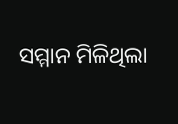ସମ୍ମାନ ମିଳିଥିଲା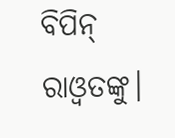ବିପିନ୍ ରାଓ୍ୱତଙ୍କୁ।